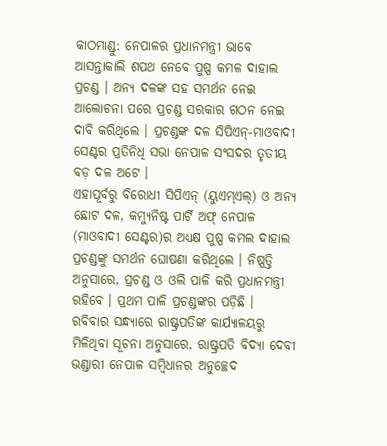କାଠମାଣ୍ଡୁ: ନେପାଳର ପ୍ରଧାନମନ୍ତ୍ରୀ ଭାବେ ଆସନ୍ତାକାଲି ଶପଥ ନେବେ ପୁଷ୍ପ କମଳ ଦାହାଲ ପ୍ରଚଣ୍ଡ । ଅନ୍ୟ ଦଳଙ୍କ ସହ ସମର୍ଥନ ନେଇ ଆଲୋଚନା ପରେ ପ୍ରଚଣ୍ଡ ସରକାର ଗଠନ ନେଇ ଦାବି କରିଥିଲେ । ପ୍ରଚଣ୍ଡଙ୍କ ଦଳ ସିପିଏନ୍-ମାଓବାଦୀ ସେଣ୍ଟର ପ୍ରତିନିଧି ସଭା ନେପାଳ ସଂସଦର ତୃତୀୟ ବଡ଼ ଦଳ ଅଟେ ।
ଏହାପୂର୍ବରୁ ବିରୋଧୀ ସିପିଏନ୍ (ୟୁଏମ୍ଏଲ୍) ଓ ଅନ୍ୟ ଛୋଟ ଦଳ, କମ୍ୟୁନିଷ୍ଟ ପାର୍ଟି ଅଫ୍ ନେପାଳ (ମାଓବାଦୀ ସେଣ୍ଟର)ର ଅଧ୍ୟକ୍ଷ ପୁଷ୍ପ କମଲ ଦାହାଲ ପ୍ରଚଣ୍ଡଙ୍କୁ ସମର୍ଥନ ଘୋଷଣା କରିଥିଲେ । ନିଷ୍ପତ୍ତି ଅନୁସାରେ, ପ୍ରଚଣ୍ଡ ଓ ଓଲି ପାଳି କରି ପ୍ରଧାନମନ୍ତ୍ରୀ ରହିବେ । ପ୍ରଥମ ପାଳି ପ୍ରଚଣ୍ଡଙ୍କର ପଡ଼ିଛି ।
ରବିବାର ସନ୍ଧ୍ୟାରେ ରାଷ୍ଟ୍ରପତିଙ୍କ କାର୍ଯ୍ୟାଳୟରୁ ମିଳିଥିବା ସୂଚନା ଅନୁସାରେ, ରାଷ୍ଟ୍ରପତି ବିଦ୍ୟା ଦେବୀ ଭଣ୍ଡାରୀ ନେପାଳ ସମ୍ବିଧାନର ଅନୁଚ୍ଛେଦ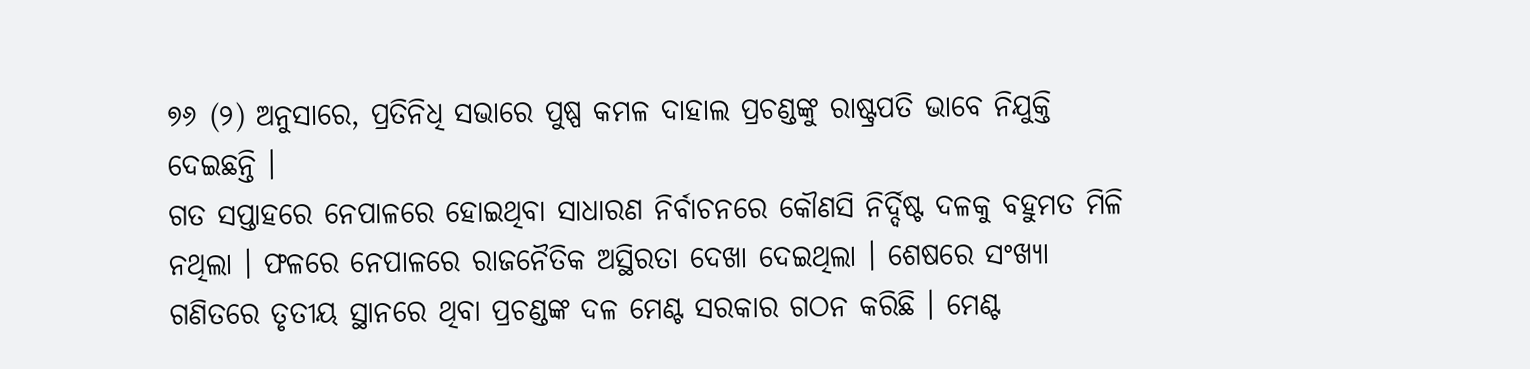୭୬ (୨) ଅନୁସାରେ, ପ୍ରତିନିଧି ସଭାରେ ପୁଷ୍ପ କମଳ ଦାହାଲ ପ୍ରଚଣ୍ଡଙ୍କୁ ରାଷ୍ଟ୍ରପତି ଭାବେ ନିଯୁକ୍ତି ଦେଇଛନ୍ତି ।
ଗତ ସପ୍ତାହରେ ନେପାଳରେ ହୋଇଥିବା ସାଧାରଣ ନିର୍ବାଚନରେ କୌଣସି ନିର୍ଦ୍ଦିଷ୍ଟ ଦଳକୁ ବହୁମତ ମିଳି ନଥିଲା । ଫଳରେ ନେପାଳରେ ରାଜନୈତିକ ଅସ୍ଥିରତା ଦେଖା ଦେଇଥିଲା । ଶେଷରେ ସଂଖ୍ୟା ଗଣିତରେ ତୃତୀୟ ସ୍ଥାନରେ ଥିବା ପ୍ରଚଣ୍ଡଙ୍କ ଦଳ ମେଣ୍ଟ ସରକାର ଗଠନ କରିଛି । ମେଣ୍ଟ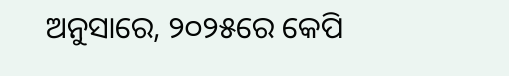ଅନୁସାରେ, ୨୦୨୫ରେ କେପି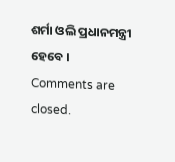ଶର୍ମା ଓଲି ପ୍ରଧାନମନ୍ତ୍ରୀ ହେବେ ।
Comments are closed.